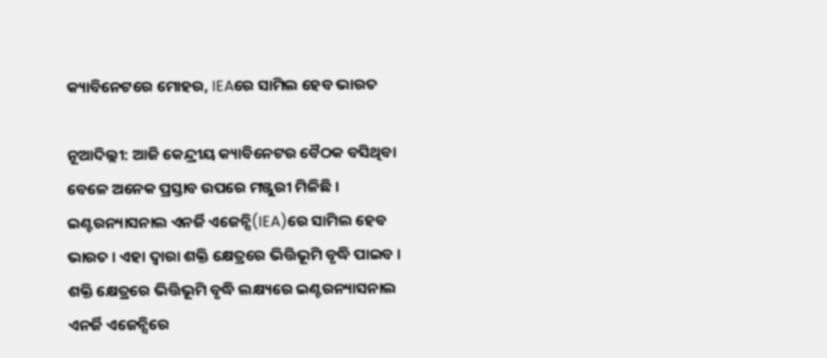କ୍ୟାବିନେଟରେ ମୋହର, IEAରେ ସାମିଲ ହେବ ଭାରତ

ନୂଆଦିଲ୍ଲୀ: ଆଜି କେନ୍ଦ୍ରୀୟ କ୍ୟାବିନେଟର ବୈଠକ ବସିଥିବା ବେଳେ ଅନେକ ପ୍ରସ୍ତାବ ଉପରେ ମଞ୍ଜୁରୀ ମିଳିଛି । ଇଣ୍ଟରନ୍ୟାସନାଲ ଏନର୍ଜି ଏଜେନ୍ସି(IEA)ରେ ସାମିଲ ହେବ ଭାରତ । ଏହା ଦ୍ବାରା ଶକ୍ତି କ୍ଷେତ୍ରରେ ଭିତ୍ତିଭୂମି ବୃଦ୍ଧି ପାଇବ । ଶକ୍ତି କ୍ଷେତ୍ରରେ ଭିତ୍ତିଭୂମି ବୃଦ୍ଧି ଲକ୍ଷ୍ୟରେ ଇଣ୍ଟରନ୍ୟାସନାଲ ଏନର୍ଜି ଏଜେନ୍ସିରେ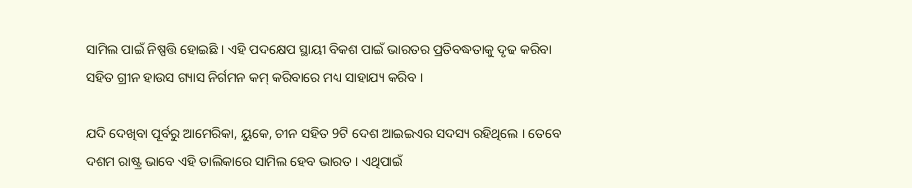ସାମିଲ ପାଇଁ ନିଷ୍ପତ୍ତି ହୋଇଛି । ଏହି ପଦକ୍ଷେପ ସ୍ଥାୟୀ ବିକଶ ପାଇଁ ଭାରତର ପ୍ରତିବଦ୍ଧତାକୁ ଦୃଢ କରିବା ସହିତ ଗ୍ରୀନ ହାଉସ ଗ୍ୟାସ ନିର୍ଗମନ କମ୍ କରିବାରେ ମଧ୍ୟ ସାହାଯ୍ୟ କରିବ ।

ଯଦି ଦେଖିବା ପୂର୍ବରୁ ଆମେରିକା, ୟୁକେ, ଚୀନ ସହିତ 9ଟି ଦେଶ ଆଇଇଏର ସଦସ୍ୟ ରହିଥିଲେ । ତେବେ ଦଶମ ରାଷ୍ଟ୍ର ଭାବେ ଏହି ତାଲିକାରେ ସାମିଲ ହେବ ଭାରତ । ଏଥିପାଇଁ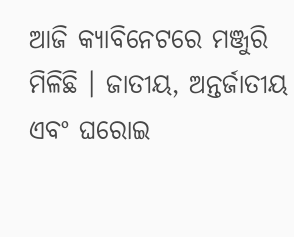ଆଜି କ୍ୟାବିନେଟରେ ମଞ୍ଜୁରି ମିଳିଛି । ଜାତୀୟ, ଅନ୍ତର୍ଜାତୀୟ ଏବଂ ଘରୋଇ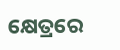କ୍ଷେତ୍ରରେ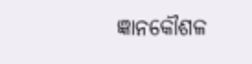ଜ୍ଞାନକୌଶଳ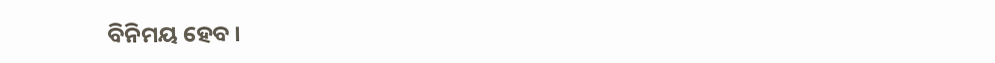ବିନିମୟ ହେବ ।